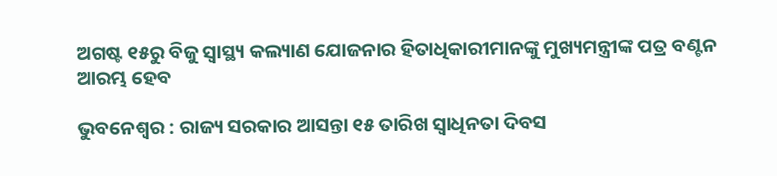ଅଗଷ୍ଟ ୧୫ରୁ ବିଜୁ ସ୍ୱାସ୍ଥ୍ୟ କଲ୍ୟାଣ ଯୋଜନାର ହିତାଧିକାରୀମାନଙ୍କୁ ମୁଖ୍ୟମନ୍ତ୍ରୀଙ୍କ ପତ୍ର ବଣ୍ଟନ ଆରମ୍ଭ ହେବ

ଭୁବନେଶ୍ୱର : ରାଜ୍ୟ ସରକାର ଆସନ୍ତା ୧୫ ତାରିଖ ସ୍ୱାଧିନତା ଦିବସ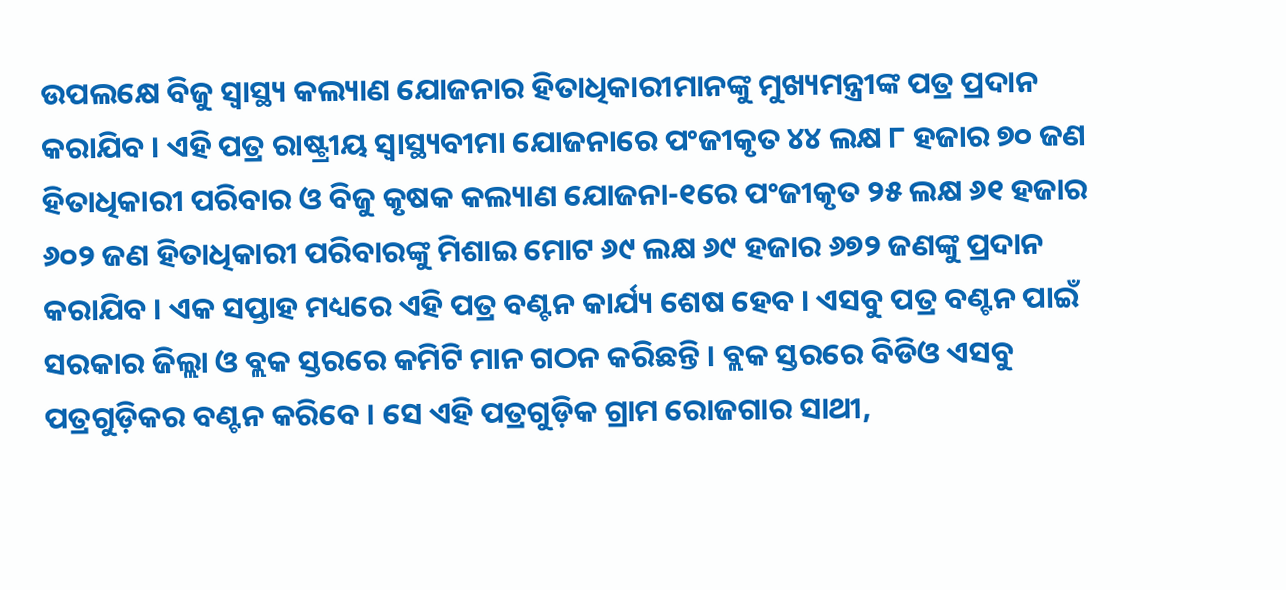ଉପଲକ୍ଷେ ବିଜୁ ସ୍ୱାସ୍ଥ୍ୟ କଲ୍ୟାଣ ଯୋଜନାର ହିତାଧିକାରୀମାନଙ୍କୁ ମୁଖ୍ୟମନ୍ତ୍ରୀଙ୍କ ପତ୍ର ପ୍ରଦାନ କରାଯିବ । ଏହି ପତ୍ର ରାଷ୍ଟ୍ରୀୟ ସ୍ୱାସ୍ଥ୍ୟବୀମା ଯୋଜନାରେ ପଂଜୀକୃତ ୪୪ ଲକ୍ଷ ୮ ହଜାର ୭୦ ଜଣ ହିତାଧିକାରୀ ପରିବାର ଓ ବିଜୁ କୃଷକ କଲ୍ୟାଣ ଯୋଜନା-୧ରେ ପଂଜୀକୃତ ୨୫ ଲକ୍ଷ ୬୧ ହଜାର ୬୦୨ ଜଣ ହିତାଧିକାରୀ ପରିବାରଙ୍କୁ ମିଶାଇ ମୋଟ ୬୯ ଲକ୍ଷ ୬୯ ହଜାର ୬୭୨ ଜଣଙ୍କୁ ପ୍ରଦାନ କରାଯିବ । ଏକ ସପ୍ତାହ ମଧ୍ୟରେ ଏହି ପତ୍ର ବଣ୍ଟନ କାର୍ଯ୍ୟ ଶେଷ ହେବ । ଏସବୁ ପତ୍ର ବଣ୍ଟନ ପାଇଁ ସରକାର ଜିଲ୍ଲା ଓ ବ୍ଲକ ସ୍ତରରେ କମିଟି ମାନ ଗଠନ କରିଛନ୍ତି । ବ୍ଲକ ସ୍ତରରେ ବିଡିଓ ଏସବୁ ପତ୍ରଗୁଡ଼ିକର ବଣ୍ଟନ କରିବେ । ସେ ଏହି ପତ୍ରଗୁଡ଼ିକ ଗ୍ରାମ ରୋଜଗାର ସାଥୀ,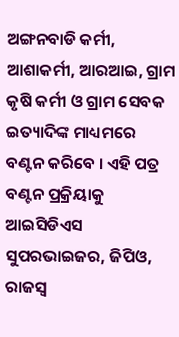ଅଙ୍ଗନବାଡି କର୍ମୀ, ଆଶାକର୍ମୀ, ଆରଆଇ, ଗ୍ରାମ କୃଷି କର୍ମୀ ଓ ଗ୍ରାମ ସେବକ ଇତ୍ୟାଦିଙ୍କ ମାଧ୍ୟମରେ ବଣ୍ଟନ କରିବେ । ଏହି ପତ୍ର ବଣ୍ଟନ ପ୍ରକ୍ରିୟାକୁ ଆଇସିଡିଏସ ସୁପରଭାଇଜର, ଜିପିଓ, ରାଜସ୍ୱ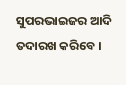ସୁପରଭାଇଜର ଆଦି ତଦାରଖ କରିବେ ।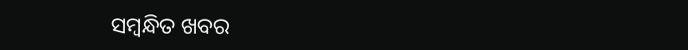ସମ୍ବନ୍ଧିତ ଖବର